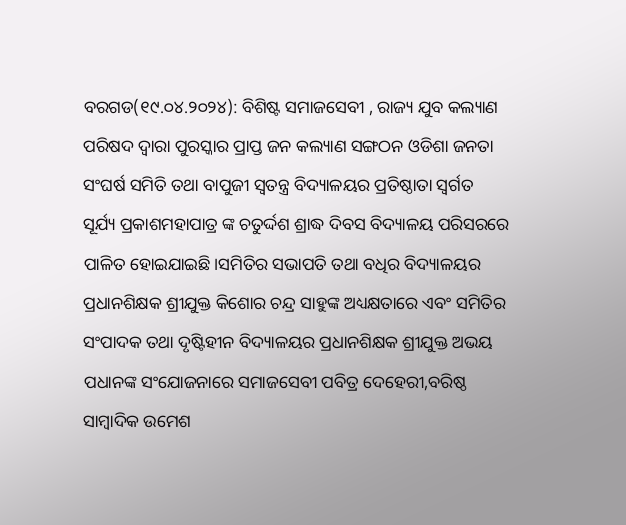ବରଗଡ(୧୯.୦୪.୨୦୨୪): ବିଶିଷ୍ଟ ସମାଜସେବୀ , ରାଜ୍ୟ ଯୁବ କଲ୍ୟାଣ ପରିଷଦ ଦ୍ବାରା ପୁରସ୍କାର ପ୍ରାପ୍ତ ଜନ କଲ୍ୟାଣ ସଙ୍ଗଠନ ଓଡିଶା ଜନତା ସଂଘର୍ଷ ସମିତି ତଥା ବାପୁଜୀ ସ୍ବତନ୍ତ୍ର ବିଦ୍ୟାଳୟର ପ୍ରତିଷ୍ଠାତା ସ୍ବର୍ଗତ ସୂର୍ଯ୍ୟ ପ୍ରକାଶମହାପାତ୍ର ଙ୍କ ଚତୁର୍ଦ୍ଦଶ ଶ୍ରାଦ୍ଧ ଦିବସ ବିଦ୍ୟାଳୟ ପରିସରରେ ପାଳିତ ହୋଇଯାଇଛି।ସମିତିର ସଭାପତି ତଥା ବଧିର ବିଦ୍ୟାଳୟର ପ୍ରଧାନଶିକ୍ଷକ ଶ୍ରୀଯୁକ୍ତ କିଶୋର ଚନ୍ଦ୍ର ସାହୁଙ୍କ ଅଧ୍ୟକ୍ଷତାରେ ଏବଂ ସମିତିର ସଂପାଦକ ତଥା ଦୃଷ୍ଟିହୀନ ବିଦ୍ୟାଳୟର ପ୍ରଧାନଶିକ୍ଷକ ଶ୍ରୀଯୁକ୍ତ ଅଭୟ ପଧାନଙ୍କ ସଂଯୋଜନାରେ ସମାଜସେବୀ ପବିତ୍ର ଦେହେରୀ,ବରିଷ୍ଠ ସାମ୍ବାଦିକ ଉମେଶ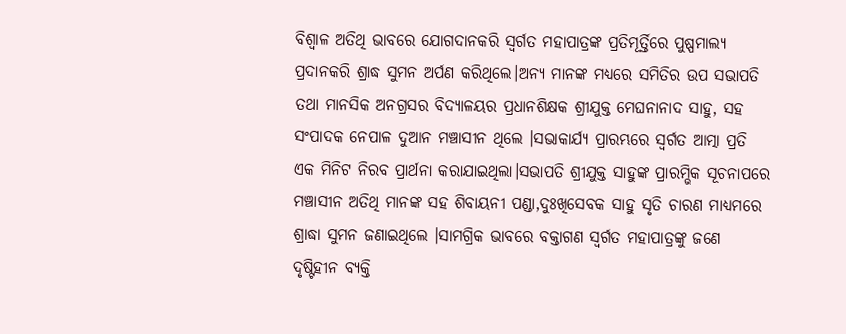ବିଶ୍ବାଳ ଅତିଥି ଭାବରେ ଯୋଗଦାନକରି ସ୍ବର୍ଗତ ମହାପାତ୍ରଙ୍କ ପ୍ରତିମୂର୍ତ୍ତିରେ ପୁଷ୍ପମାଲ୍ୟ ପ୍ରଦାନକରି ଶ୍ରାଦ୍ଧ ସୁମନ ଅର୍ପଣ କରିଥିଲେ।ଅନ୍ୟ ମାନଙ୍କ ମଧ୍ୟରେ ସମିତିର ଉପ ସଭାପତି ତଥା ମାନସିକ ଅନଗ୍ରସର ବିଦ୍ୟାଳୟର ପ୍ରଧାନଶିକ୍ଷକ ଶ୍ରୀଯୁକ୍ତ ମେଘନାନାଦ ସାହୁ, ସହ ସଂପାଦକ ନେପାଳ ଦୁଆନ ମଞ୍ଚାସୀନ ଥିଲେ ।ସଭାକାର୍ଯ୍ଯ ପ୍ରାରମ୍ଭରେ ସ୍ବର୍ଗତ ଆତ୍ମା ପ୍ରତି ଏକ ମିନିଟ ନିରବ ପ୍ରାର୍ଥନା କରାଯାଇଥିଲା।ସଭାପତି ଶ୍ରୀଯୁକ୍ତ ସାହୁଙ୍କ ପ୍ରାରମ୍ଭିକ ସୂଚନାପରେ ମଞ୍ଚାସୀନ ଅତିଥି ମାନଙ୍କ ସହ ଶିବାୟନୀ ପଣ୍ଡା,ଦୁଃଖିସେବକ ସାହୁ ସୃତି ଚାରଣ ମାଧ୍ୟମରେ ଶ୍ରାଦ୍ଧା ସୁମନ ଜଣାଇଥିଲେ ।ସାମଗ୍ରିକ ଭାବରେ ବକ୍ତାଗଣ ସ୍ବର୍ଗତ ମହାପାତ୍ରଙ୍କୁ ଜଣେ ଦୃଷ୍ଟିହୀନ ବ୍ୟକ୍ତି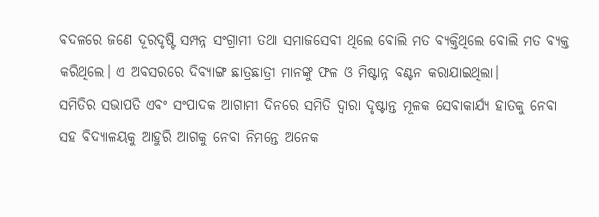ବଦଳରେ ଜଣେ ଦୂରଦୃଷ୍ଟି ସମ୍ପନ୍ନ ସଂଗ୍ରାମୀ ତଥା ସମାଜସେବୀ ଥିଲେ ବୋଲି ମତ ବ୍ୟକ୍ତିଥିଲେ ବୋଲି ମତ ବ୍ୟକ୍ତ କରିଥିଲେ। ଏ ଅବସରରେ ଦିବ୍ୟାଙ୍ଗ ଛାତ୍ରଛାତ୍ରୀ ମାନଙ୍କୁ ଫଳ ଓ ମିଷ୍ଟାନ୍ନ ବଣ୍ଟନ କରାଯାଇଥିଲା।
ସମିତିର ସଭାପତି ଏବଂ ସଂପାଦକ ଆଗାମୀ ଦିନରେ ସମିତି ଦ୍ବାରା ଦୃଷ୍ଟାନ୍ତ ମୂଳକ ସେବାକାର୍ଯ୍ଯ ହାତକୁ ନେବା ସହ ବିଦ୍ୟାଳୟକୁ ଆହୁରି ଆଗକୁ ନେବା ନିମନ୍ତେ ଅନେକ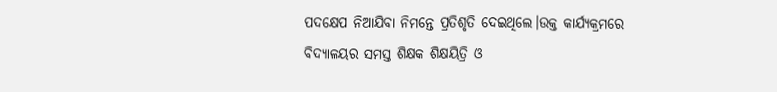ପଦକ୍ଷେପ ନିଆଯିବା ନିମନ୍ତେ ପ୍ରତିଶୃତି ଦେଇଥିଲେ।ଉକ୍ତ କାର୍ଯ୍ୟକ୍ରମରେ ବିଦ୍ୟାଳୟର ସମସ୍ତ ଶିକ୍ଷକ ଶିକ୍ଷୟିତ୍ରି ଓ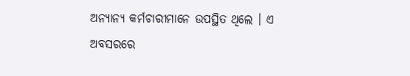ଅନ୍ୟାନ୍ୟ କର୍ମଚାରୀମାନେ ଉପସ୍ଥିତ ଥିଲେ । ଏ ଅବସରରେ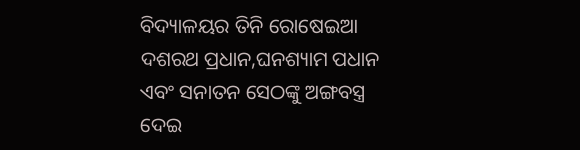ବିଦ୍ୟାଳୟର ତିନି ରୋଷେଇଆ ଦଶରଥ ପ୍ରଧାନ,ଘନଶ୍ୟାମ ପଧାନ ଏବଂ ସନାତନ ସେଠଙ୍କୁ ଅଙ୍ଗବସ୍ତ୍ର ଦେଇ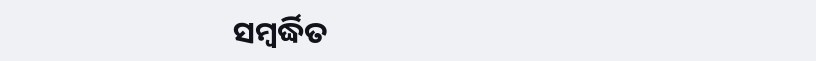ସମ୍ବର୍ଦ୍ଧିତ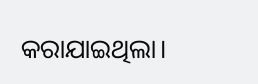କରାଯାଇଥିଲା।